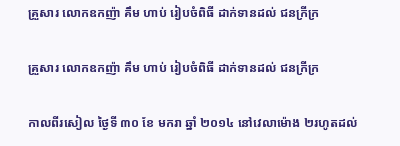គ្រួសារ លោកឧកញ៉ា គឹម ហាប់ រៀបចំពិធី ដាក់ទានដល់ ជនក្រីក្រ

គ្រួសារ លោកឧកញ៉ា គឹម ហាប់ រៀបចំពិធី ដាក់ទានដល់ ជនក្រីក្រ

កាលពីរសៀល ថ្ងៃទី ៣០ ខែ មករា ឆ្នាំ ២០១៤ នៅវេលាម៉ោង ២រហូតដល់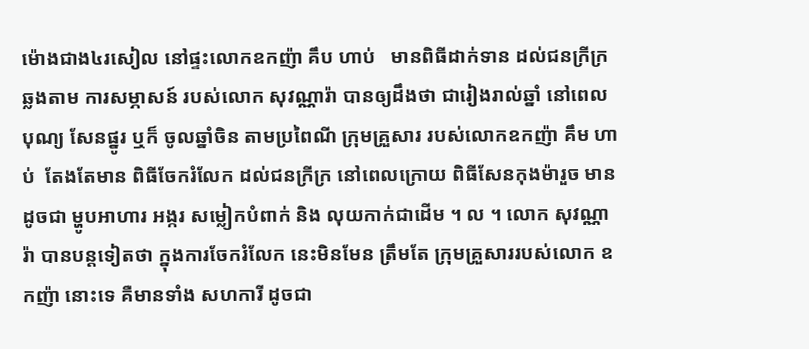ម៉ោងជាង៤រសៀល នៅផ្ទះលោកឧកញ៉ា គឹប ហាប់   មានពិធីដាក់ទាន ដល់ជនក្រីក្រ ឆ្លងតាម ការសម្ភាសន៍ របស់លោក សុវណ្ណារ៉ា បានឲ្យដឹងថា ជារៀងរាល់ឆ្នាំ នៅពេលបុណ្យ សែនផ្នូរ ឬក៏ ចូលឆ្នាំចិន តាមប្រពៃណី ក្រុមគ្រួសារ របស់លោកឧកញ៉ា គឹម ហាប់  តែងតែមាន ពិធីចែករំលែក ដល់ជនក្រីក្រ នៅពេលក្រោយ ពិធីសែនកុងម៉ារួច មានដូចជា ម្ហូបអាហារ អង្ករ សម្លៀកបំពាក់ និង លុយកាក់ជាដើម ។ ល ។ លោក សុវណ្ណារ៉ា បានបន្តទៀតថា ក្នុងការចែករំលែក នេះមិនមែន ត្រឹមតែ ក្រុមគ្រួសាររបស់លោក ឧកញ៉ា នោះទេ គឺមានទាំង សហការី ដូចជា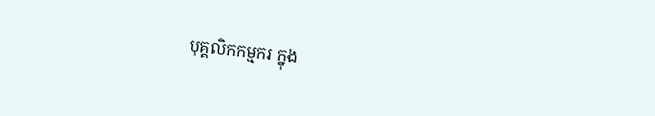បុគ្គលិកកម្មករ ក្នុង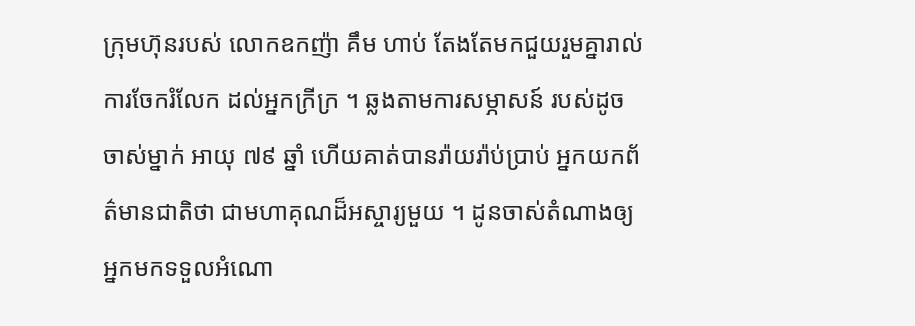ក្រុមហ៊ុនរបស់ លោកឧកញ៉ា គឹម ហាប់ តែងតែមកជួយរួមគ្នារាល់ ការចែករំលែក ដល់អ្នកក្រីក្រ ។ ឆ្លងតាមការសម្ភាសន៍ របស់ដូចចាស់ម្នាក់ អាយុ ៧៩ ឆ្នាំ ហើយគាត់បានរ៉ាយរ៉ាប់ប្រាប់ អ្នកយកព័ត៌មានជាតិថា ជាមហាគុណដ៏អស្ចារ្យមួយ ។ ដូនចាស់តំណាងឲ្យ អ្នកមកទទួលអំណោ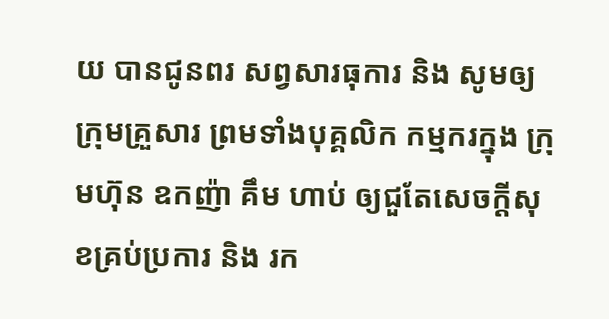យ បានជូនពរ សព្វសារធុការ និង សូមឲ្យក្រុមគ្រួសារ ព្រមទាំងបុគ្គលិក កម្មករក្នុង ក្រុមហ៊ុន ឧកញ៉ា គឹម ហាប់ ឲ្យជួតែសេចក្ដីសុខគ្រប់ប្រការ និង រក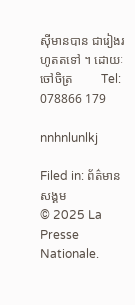ស៊ីមានបាន ជារៀងរហូតតទៅ ។ ដោយៈ ចៅចិត្រ         Tel: 078866 179

nnhnlunlkj

Filed in: ព័ត៌មានសង្គម
© 2025 La Presse Nationale.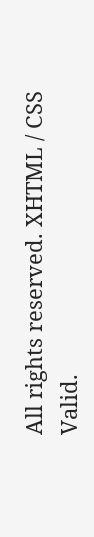All rights reserved. XHTML / CSS Valid.